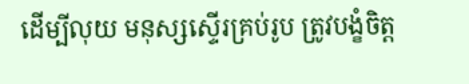ដើម្បីលុយ មនុស្សស្ទើរគ្រប់រូប ត្រូវបង្ខំចិត្ត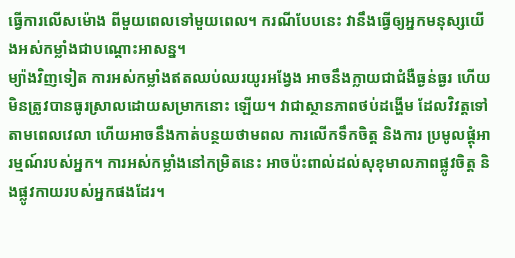ធ្វើការលើសម៉ោង ពីមួយពេលទៅមួយពេល។ ករណីបែបនេះ វានឹងធ្វើឲ្យអ្នកមនុស្សយើងអស់កម្លាំងជាបណ្តោះអាសន្ន។
ម្យ៉ាងវិញទៀត ការអស់កម្លាំងឥតឈប់ឈរយូរអង្វែង អាចនឹងក្លាយជាជំងឺធ្ងន់ធ្ងរ ហើយមិនត្រូវបានធូរស្រាលដោយសម្រាកនោះ ឡើយ។ វាជាស្ថានភាពថប់ដង្ហើម ដែលវិវត្តទៅតាមពេលវេលា ហើយអាចនឹងកាត់បន្ថយថាមពល ការលើកទឹកចិត្ត និងការ ប្រមូលផ្តុំអារម្មណ៍របស់អ្នក។ ការអស់កម្លាំងនៅកម្រិតនេះ អាចប៉ះពាល់ដល់សុខុមាលភាពផ្លូវចិត្ត និងផ្លូវកាយរបស់អ្នកផងដែរ។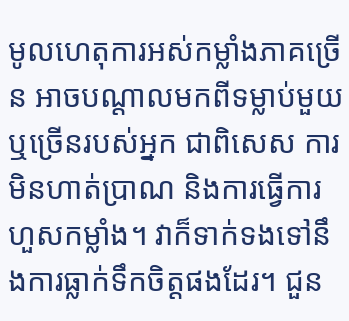មូលហេតុការអស់កម្លាំងភាគច្រើន អាចបណ្តាលមកពីទម្លាប់មួយ ឬច្រើនរបស់អ្នក ជាពិសេស ការមិនហាត់ប្រាណ និងការធ្វើការហួសកម្លាំង។ វាក៏ទាក់ទងទៅនឹងការធ្លាក់ទឹកចិត្តផងដែរ។ ជួន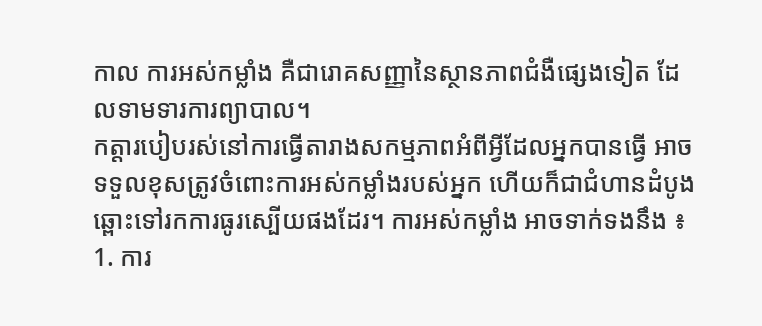កាល ការអស់កម្លាំង គឺជារោគសញ្ញានៃស្ថានភាពជំងឺផ្សេងទៀត ដែលទាមទារការព្យាបាល។
កត្តារបៀបរស់នៅការធ្វើតារាងសកម្មភាពអំពីអ្វីដែលអ្នកបានធ្វើ អាចទទួលខុសត្រូវចំពោះការអស់កម្លាំងរបស់អ្នក ហើយក៏ជាជំហានដំបូង ឆ្ពោះទៅរកការធូរស្បើយផងដែរ។ ការអស់កម្លាំង អាចទាក់ទងនឹង ៖
1. ការ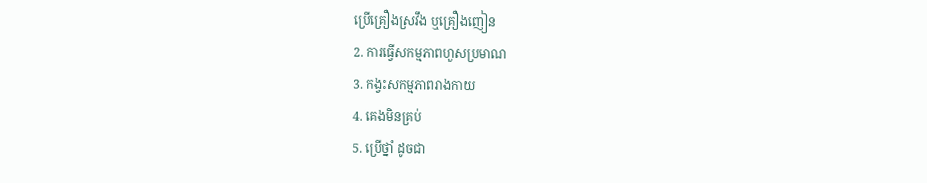ប្រើគ្រឿងស្រវឹង ឬគ្រឿងញៀន
2. ការធ្វើសកម្មភាពហួសប្រមាណ
3. កង្វះសកម្មភាពរាងកាយ
4. គេងមិនគ្រប់
5. ប្រើថ្នាំ ដូចជា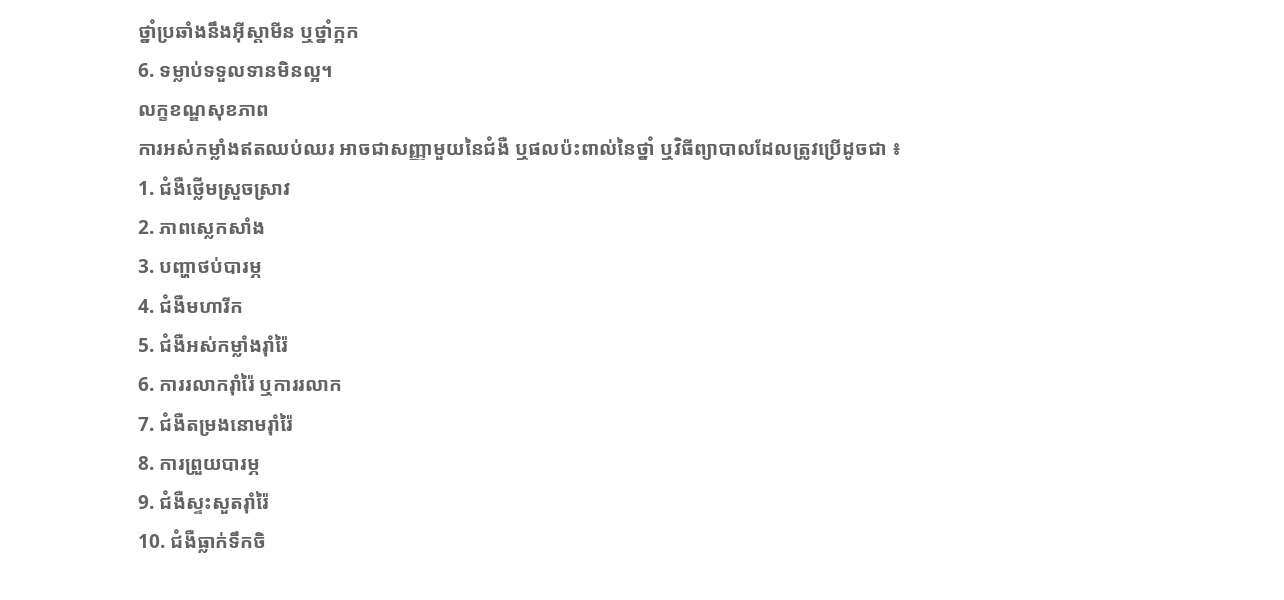ថ្នាំប្រឆាំងនឹងអ៊ីស្តាមីន ឬថ្នាំក្អក
6. ទម្លាប់ទទួលទានមិនល្អ។
លក្ខខណ្ឌសុខភាព
ការអស់កម្លាំងឥតឈប់ឈរ អាចជាសញ្ញាមួយនៃជំងឺ ឬផលប៉ះពាល់នៃថ្នាំ ឬវិធីព្យាបាលដែលត្រូវប្រើដូចជា ៖
1. ជំងឺថ្លើមស្រួចស្រាវ
2. ភាពស្លេកសាំង
3. បញ្ហាថប់បារម្ភ
4. ជំងឺមហារីក
5. ជំងឺអស់កម្លាំងរ៉ាំរ៉ៃ
6. ការរលាករ៉ាំរ៉ៃ ឬការរលាក
7. ជំងឺតម្រងនោមរ៉ាំរ៉ៃ
8. ការព្រួយបារម្ភ
9. ជំងឺស្ទះសួតរ៉ាំរ៉ៃ
10. ជំងឺធ្លាក់ទឹកចិ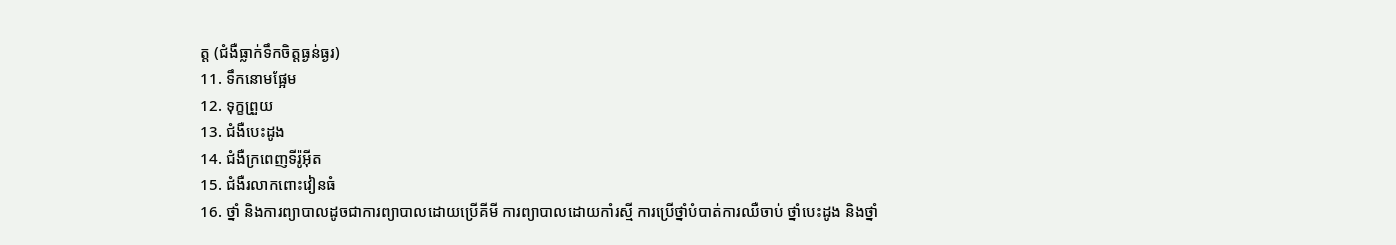ត្ត (ជំងឺធ្លាក់ទឹកចិត្តធ្ងន់ធ្ងរ)
11. ទឹកនោមផ្អែម
12. ទុក្ខព្រួយ
13. ជំងឺបេះដូង
14. ជំងឺក្រពេញទីរ៉ូអ៊ីត
15. ជំងឺរលាកពោះវៀនធំ
16. ថ្នាំ និងការព្យាបាលដូចជាការព្យាបាលដោយប្រើគីមី ការព្យាបាលដោយកាំរស្មី ការប្រើថ្នាំបំបាត់ការឈឺចាប់ ថ្នាំបេះដូង និងថ្នាំ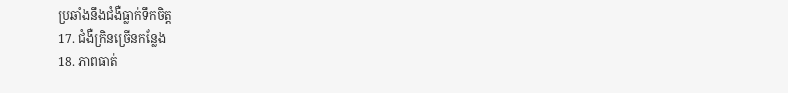ប្រឆាំងនឹងជំងឺធ្លាក់ទឹកចិត្ត
17. ជំងឺក្រិនច្រើនកន្លែង
18. ភាពធាត់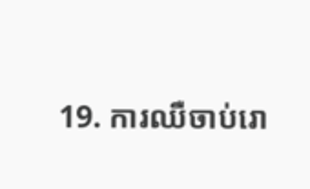19. ការឈឺចាប់រោ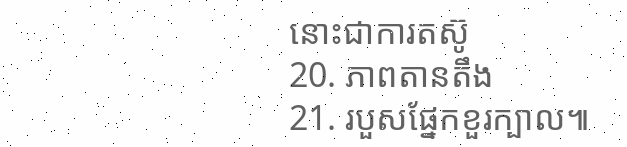នោះជាការតស៊ូ
20. ភាពតានតឹង
21. របួសផ្នែកខួរក្បាល៕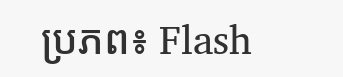ប្រភព៖ Flash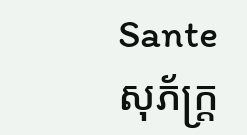Sante
សុភ័ក្ត្រ